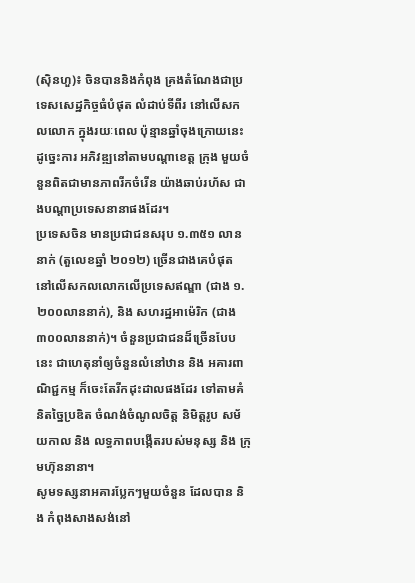(ស៊ិនហួ)៖ ចិនបាននិងកំពុង គ្រងតំណែងជាប្រទេសសេដ្ឋកិច្ចធំបំផុត លំដាប់ទីពីរ នៅលើសកលលោក ក្នុងរយៈពេល ប៉ុន្មានឆ្នាំចុងក្រោយនេះ ដូច្នេះការ អភិវឌ្ឍនៅតាមបណ្តាខេត្ត ក្រុង មួយចំនួនពិតជាមានភាពរីកចំរើន យ៉ាងឆាប់រហ័ស ជាងបណ្តាប្រទេសនានាផងដែរ។
ប្រទេសចិន មានប្រជាជនសរុប ១.៣៥១ លាននាក់ (តួលេខឆ្នាំ ២០១២) ច្រើនជាងគេបំផុត នៅលើសកលលោកលើប្រទេសឥណ្ឌា (ជាង ១.២០០លាននាក់), និង សហរដ្ឋអាម៉េរិក (ជាង ៣០០លាននាក់)។ ចំនួនប្រជាជនដ៏ច្រើនបែបនេះ ជាហេតុនាំឲ្យចំនួនលំនៅឋាន និង អគារពាណិជ្ជកម្ម ក៏ចេះតែរីកដុះដាលផងដែរ ទៅតាមគំនិតច្នៃប្រឌិត ចំណង់ចំណូលចិត្ត និមិត្តរូប សម័យកាល និង លទ្ធភាពបង្កើតរបស់មនុស្ស និង ក្រុមហ៊ុននានា។
សូមទស្សនាអគារប្លែកៗមួយចំនួន ដែលបាន និង កំពុងសាងសង់នៅ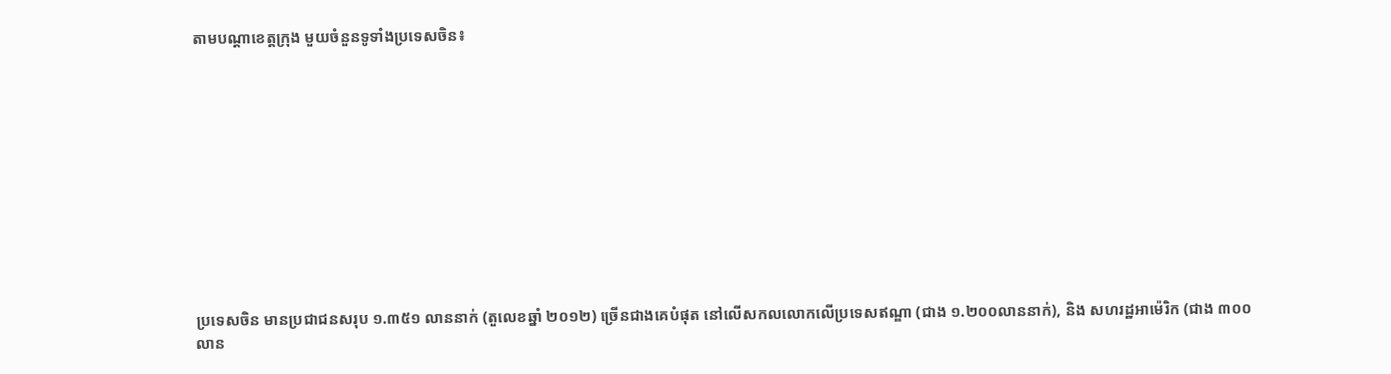តាមបណ្តាខេត្តក្រុង មួយចំនួនទូទាំងប្រទេសចិន៖











ប្រទេសចិន មានប្រជាជនសរុប ១.៣៥១ លាននាក់ (តួលេខឆ្នាំ ២០១២) ច្រើនជាងគេបំផុត នៅលើសកលលោកលើប្រទេសឥណ្ឌា (ជាង ១.២០០លាននាក់), និង សហរដ្ឋអាម៉េរិក (ជាង ៣០០លាន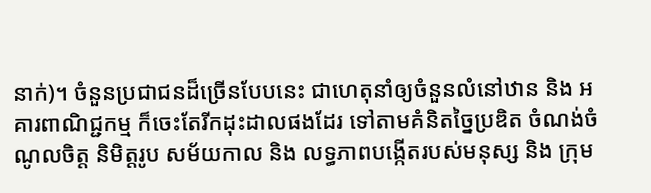នាក់)។ ចំនួនប្រជាជនដ៏ច្រើនបែបនេះ ជាហេតុនាំឲ្យចំនួនលំនៅឋាន និង អគារពាណិជ្ជកម្ម ក៏ចេះតែរីកដុះដាលផងដែរ ទៅតាមគំនិតច្នៃប្រឌិត ចំណង់ចំណូលចិត្ត និមិត្តរូប សម័យកាល និង លទ្ធភាពបង្កើតរបស់មនុស្ស និង ក្រុម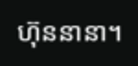ហ៊ុននានា។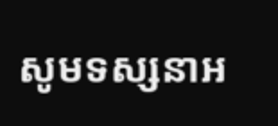សូមទស្សនាអ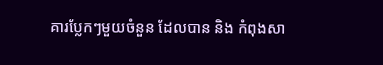គារប្លែកៗមួយចំនួន ដែលបាន និង កំពុងសា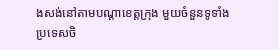ងសង់នៅតាមបណ្តាខេត្តក្រុង មួយចំនួនទូទាំងប្រទេសចិ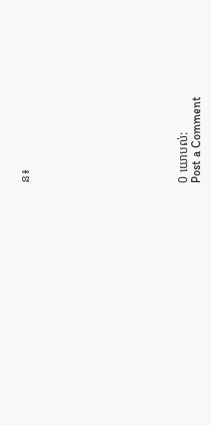ន៖











0 យោបល់:
Post a Comment